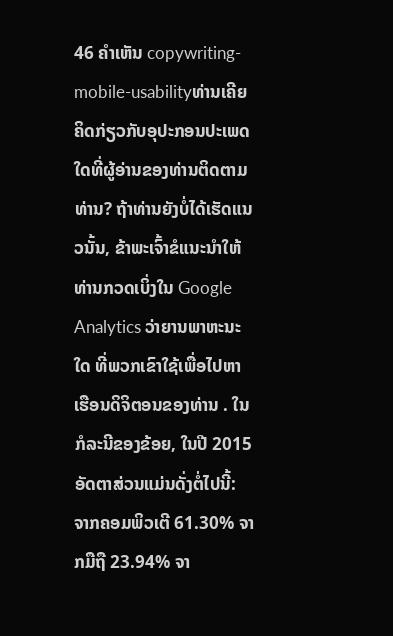46 ຄຳເຫັນ copywriting-mobile-usabilityທ່ານເຄີຍຄິດກ່ຽວກັບອຸປະກອນປະເພດໃດທີ່ຜູ້ອ່ານຂອງທ່ານຕິດຕາມທ່ານ? ຖ້າທ່ານຍັງບໍ່ໄດ້ເຮັດແນວນັ້ນ, ຂ້າພະເຈົ້າຂໍແນະນໍາໃຫ້ທ່ານກວດເບິ່ງໃນ Google Analytics ວ່າຍານພາຫະນະ ໃດ ທີ່ພວກເຂົາໃຊ້ເພື່ອໄປຫາເຮືອນດິຈິຕອນຂອງທ່ານ . ໃນກໍລະນີຂອງຂ້ອຍ, ໃນປີ 2015 ອັດຕາສ່ວນແມ່ນດັ່ງຕໍ່ໄປນີ້: ຈາກຄອມພິວເຕີ 61.30% ຈາກມືຖື 23.94% ຈາ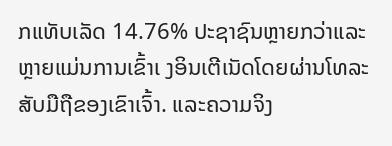ກແທັບເລັດ 14.76% ປະຊາຊົນຫຼາຍກວ່າແລະຫຼາຍແມ່ນການເຂົ້າເ ງອິນເຕີເນັດໂດຍຜ່ານໂທລະສັບມືຖືຂອງເຂົາເຈົ້າ. ແລະຄວາມຈິງ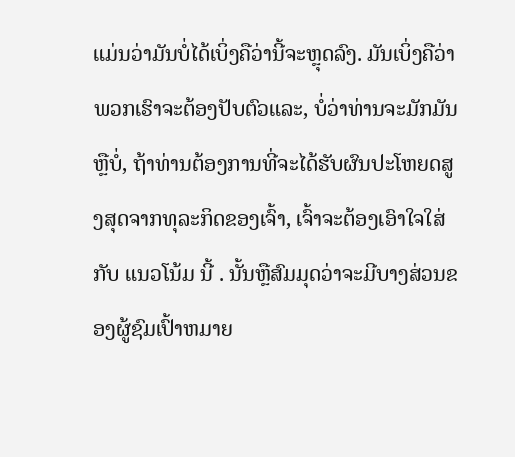ແມ່ນວ່າມັນບໍ່ໄດ້ເບິ່ງຄືວ່ານີ້ຈະຫຼຸດລົງ. ມັນເບິ່ງຄືວ່າພວກເຮົາຈະຕ້ອງປັບຕົວແລະ, ບໍ່ວ່າທ່ານຈະມັກມັນຫຼືບໍ່, ຖ້າທ່ານຕ້ອງການທີ່ຈະໄດ້ຮັບຜົນປະໂຫຍດສູງສຸດຈາກທຸລະກິດຂອງເຈົ້າ, ເຈົ້າຈະຕ້ອງເອົາໃຈໃສ່ກັບ ແນວໂນ້ມ ນີ້ . ນັ້ນຫຼືສົມມຸດວ່າຈະມີບາງສ່ວນຂອງຜູ້ຊົມເປົ້າຫມາຍ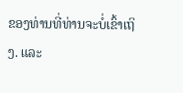ຂອງທ່ານທີ່ທ່ານຈະບໍ່ເຂົ້າເຖິງ. ແລະ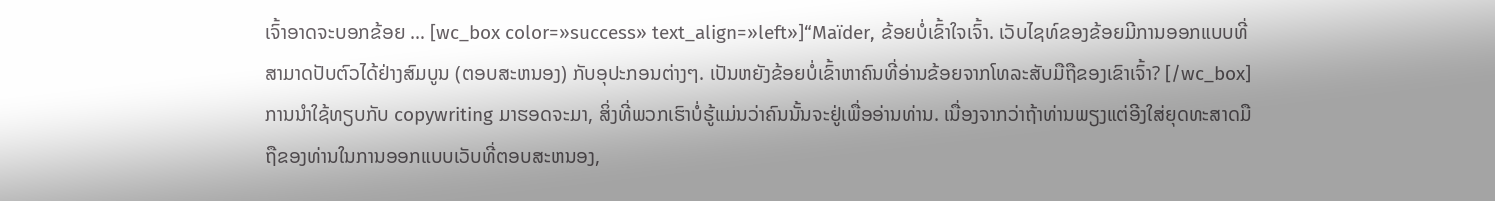ເຈົ້າອາດຈະບອກຂ້ອຍ … [wc_box color=»success» text_align=»left»]“Maïder, ຂ້ອຍບໍ່ເຂົ້າໃຈເຈົ້າ. ເວັບໄຊທ໌ຂອງຂ້ອຍມີການອອກແບບທີ່ສາມາດປັບຕົວໄດ້ຢ່າງສົມບູນ (ຕອບສະຫນອງ) ກັບອຸປະກອນຕ່າງໆ. ເປັນຫຍັງຂ້ອຍບໍ່ເຂົ້າຫາຄົນທີ່ອ່ານຂ້ອຍຈາກໂທລະສັບມືຖືຂອງເຂົາເຈົ້າ? [/wc_box] ການນໍາໃຊ້ທຽບກັບ copywriting ມາຮອດຈະມາ, ສິ່ງທີ່ພວກເຮົາບໍ່ຮູ້ແມ່ນວ່າຄົນນັ້ນຈະຢູ່ເພື່ອອ່ານທ່ານ. ເນື່ອງຈາກວ່າຖ້າທ່ານພຽງແຕ່ອີງໃສ່ຍຸດທະສາດມືຖືຂອງທ່ານໃນການອອກແບບເວັບທີ່ຕອບສະຫນອງ,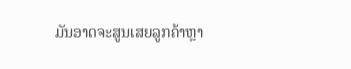ມັນອາດຈະສູນເສຍລູກຄ້າຫຼາ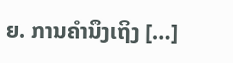ຍ. ການຄໍານຶງເຖິງ […]